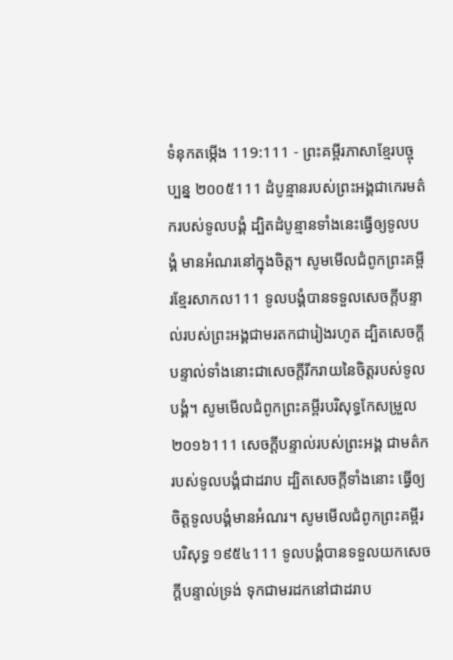ទំនុកតម្កើង 119:111 - ព្រះគម្ពីរភាសាខ្មែរបច្ចុប្បន្ន ២០០៥111 ដំបូន្មានរបស់ព្រះអង្គជាកេរមត៌ករបស់ទូលបង្គំ ដ្បិតដំបូន្មានទាំងនេះធ្វើឲ្យទូលបង្គំ មានអំណរនៅក្នុងចិត្ត។ សូមមើលជំពូកព្រះគម្ពីរខ្មែរសាកល111 ទូលបង្គំបានទទួលសេចក្ដីបន្ទាល់របស់ព្រះអង្គជាមរតកជារៀងរហូត ដ្បិតសេចក្ដីបន្ទាល់ទាំងនោះជាសេចក្ដីរីករាយនៃចិត្តរបស់ទូលបង្គំ។ សូមមើលជំពូកព្រះគម្ពីរបរិសុទ្ធកែសម្រួល ២០១៦111 សេចក្ដីបន្ទាល់របស់ព្រះអង្គ ជាមត៌ករបស់ទូលបង្គំជាដរាប ដ្បិតសេចក្ដីទាំងនោះ ធ្វើឲ្យចិត្តទូលបង្គំមានអំណរ។ សូមមើលជំពូកព្រះគម្ពីរបរិសុទ្ធ ១៩៥៤111 ទូលបង្គំបានទទួលយកសេចក្ដីបន្ទាល់ទ្រង់ ទុកជាមរដកនៅជាដរាប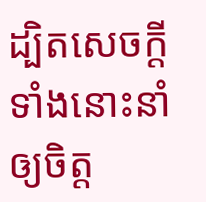ដ្បិតសេចក្ដីទាំងនោះនាំឲ្យចិត្ត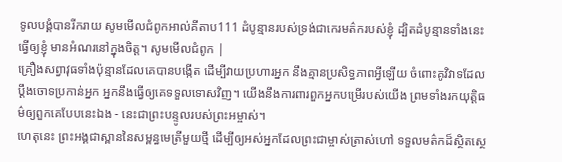ទូលបង្គំបានរីករាយ សូមមើលជំពូកអាល់គីតាប111 ដំបូន្មានរបស់ទ្រង់ជាកេរមត៌ករបស់ខ្ញុំ ដ្បិតដំបូន្មានទាំងនេះធ្វើឲ្យខ្ញុំ មានអំណរនៅក្នុងចិត្ត។ សូមមើលជំពូក |
គ្រឿងសព្វាវុធទាំងប៉ុន្មានដែលគេបានបង្កើត ដើម្បីវាយប្រហារអ្នក នឹងគ្មានប្រសិទ្ធភាពអ្វីឡើយ ចំពោះគូវិវាទដែលប្ដឹងចោទប្រកាន់អ្នក អ្នកនឹងធ្វើឲ្យគេទទួលទោសវិញ។ យើងនឹងការពារពួកអ្នកបម្រើរបស់យើង ព្រមទាំងរកយុត្តិធម៌ឲ្យពួកគេបែបនេះឯង - នេះជាព្រះបន្ទូលរបស់ព្រះអម្ចាស់។
ហេតុនេះ ព្រះអង្គជាស្ពាននៃសម្ពន្ធមេត្រីមួយថ្មី ដើម្បីឲ្យអស់អ្នកដែលព្រះជាម្ចាស់ត្រាស់ហៅ ទទួលមត៌កដ៏ស្ថិតស្ថេ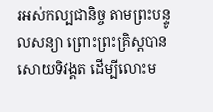រអស់កល្បជានិច្ច តាមព្រះបន្ទូលសន្យា ព្រោះព្រះគ្រិស្តបានសោយទិវង្គត ដើម្បីលោះម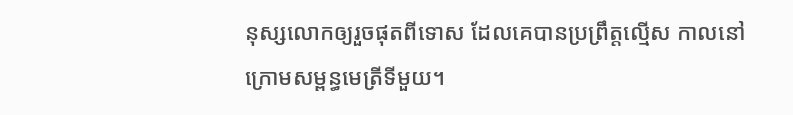នុស្សលោកឲ្យរួចផុតពីទោស ដែលគេបានប្រព្រឹត្តល្មើស កាលនៅក្រោមសម្ពន្ធមេត្រីទីមួយ។